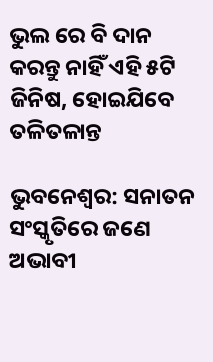ଭୁଲ ରେ ବି ଦାନ କରନ୍ତୁ ନାହିଁ ଏହି ୫ଟି ଜିନିଷ, ହୋଇଯିବେ ତଳିତଳାନ୍ତ

ଭୁବନେଶ୍ୱର: ସନାତନ ସଂସ୍କୃତିରେ ଜଣେ ଅଭାବୀ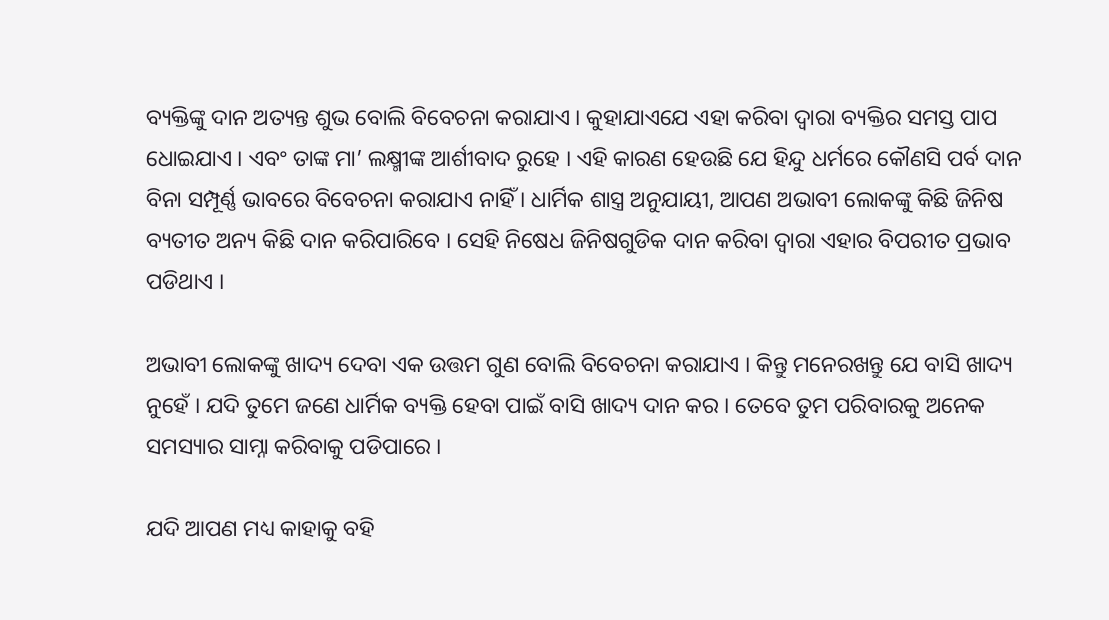ବ୍ୟକ୍ତିଙ୍କୁ ଦାନ ଅତ୍ୟନ୍ତ ଶୁଭ ବୋଲି ବିବେଚନା କରାଯାଏ । କୁହାଯାଏଯେ ଏହା କରିବା ଦ୍ୱାରା ବ୍ୟକ୍ତିର ସମସ୍ତ ପାପ ଧୋଇଯାଏ । ଏବଂ ତାଙ୍କ ମା’ ଲକ୍ଷ୍ମୀଙ୍କ ଆର୍ଶୀବାଦ ରୁହେ । ଏହି କାରଣ ହେଉଛି ଯେ ହିନ୍ଦୁ ଧର୍ମରେ କୌଣସି ପର୍ବ ଦାନ ବିନା ସମ୍ପୂର୍ଣ୍ଣ ଭାବରେ ବିବେଚନା କରାଯାଏ ନାହିଁ । ଧାର୍ମିକ ଶାସ୍ତ୍ର ଅନୁଯାୟୀ, ଆପଣ ଅଭାବୀ ଲୋକଙ୍କୁ କିଛି ଜିନିଷ ବ୍ୟତୀତ ଅନ୍ୟ କିଛି ଦାନ କରିପାରିବେ । ସେହି ନିଷେଧ ଜିନିଷଗୁଡିକ ଦାନ କରିବା ଦ୍ୱାରା ଏହାର ବିପରୀତ ପ୍ରଭାବ ପଡିଥାଏ ।

ଅଭାବୀ ଲୋକଙ୍କୁ ଖାଦ୍ୟ ଦେବା ଏକ ଉତ୍ତମ ଗୁଣ ବୋଲି ବିବେଚନା କରାଯାଏ । କିନ୍ତୁ ମନେରଖନ୍ତୁ ଯେ ବାସି ଖାଦ୍ୟ ନୁହେଁ । ଯଦି ତୁମେ ଜଣେ ଧାର୍ମିକ ବ୍ୟକ୍ତି ହେବା ପାଇଁ ବାସି ଖାଦ୍ୟ ଦାନ କର । ତେବେ ତୁମ ପରିବାରକୁ ଅନେକ ସମସ୍ୟାର ସାମ୍ନା କରିବାକୁ ପଡିପାରେ ।

ଯଦି ଆପଣ ମଧ୍ୟ କାହାକୁ ବହି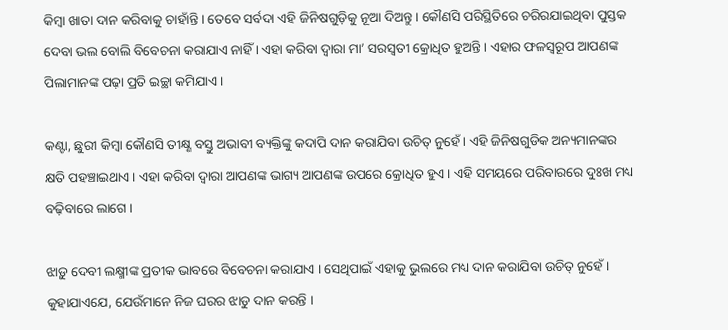କିମ୍ବା ଖାତା ଦାନ କରିବାକୁ ଚାହାଁନ୍ତି । ତେବେ ସର୍ବଦା ଏହି ଜିନିଷଗୁଡ଼ିକୁ ନୂଆ ଦିଅନ୍ତୁ । କୌଣସି ପରିସ୍ଥିତିରେ ଚରିରଯାଇଥିବା ପୁସ୍ତକ ଦେବା ଭଲ ବୋଲି ବିବେଚନା କରାଯାଏ ନାହିଁ । ଏହା କରିବା ଦ୍ୱାରା ମା’ ସରସ୍ୱତୀ କ୍ରୋଧିତ ହୁଅନ୍ତି । ଏହାର ଫଳସ୍ୱରୂପ ଆପଣଙ୍କ ପିଲାମାନଙ୍କ ପଢ଼ା ପ୍ରତି ଇଚ୍ଛା କମିଯାଏ ।

କଣ୍ଟା, ଛୁରୀ କିମ୍ବା କୌଣସି ତୀକ୍ଷ୍ଣ ବସ୍ତୁ ଅଭାବୀ ବ୍ୟକ୍ତିଙ୍କୁ କଦାପି ଦାନ କରାଯିବା ଉଚିତ୍ ନୁହେଁ । ଏହି ଜିନିଷଗୁଡିକ ଅନ୍ୟମାନଙ୍କର କ୍ଷତି ପହଞ୍ଚାଇଥାଏ । ଏହା କରିବା ଦ୍ୱାରା ଆପଣଙ୍କ ଭାଗ୍ୟ ଆପଣଙ୍କ ଉପରେ କ୍ରୋଧିତ ହୁଏ । ଏହି ସମୟରେ ପରିବାରରେ ଦୁଃଖ ମଧ୍ୟ ବଢ଼ିବାରେ ଲାଗେ ।

ଝାଡ଼ୁ ଦେବୀ ଲକ୍ଷ୍ମୀଙ୍କ ପ୍ରତୀକ ଭାବରେ ବିବେଚନା କରାଯାଏ । ସେଥିପାଇଁ ଏହାକୁ ଭୁଲରେ ମଧ୍ୟ ଦାନ କରାଯିବା ଉଚିତ୍ ନୁହେଁ । କୁହାଯାଏଯେ, ଯେଉଁମାନେ ନିଜ ଘରର ଝାଡୁ ଦାନ କରନ୍ତି ।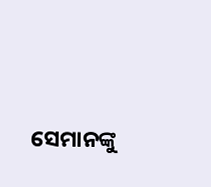ସେମାନଙ୍କୁ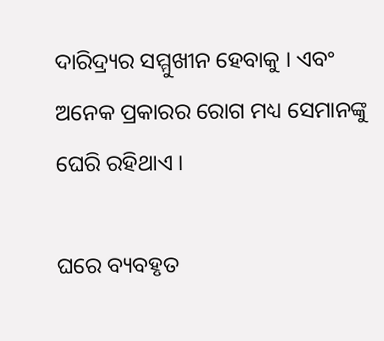ଦାରିଦ୍ର୍ୟର ସମ୍ମୁଖୀନ ହେବାକୁ । ଏବଂ ଅନେକ ପ୍ରକାରର ରୋଗ ମଧ୍ୟ ସେମାନଙ୍କୁ ଘେରି ରହିଥାଏ ।

ଘରେ ବ୍ୟବହୃତ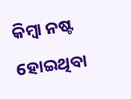କିମ୍ବା ନଷ୍ଟ ହୋଇଥିବା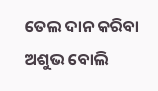ତେଲ ଦାନ କରିବା ଅଶୁଭ ବୋଲି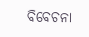ବିବେଚନା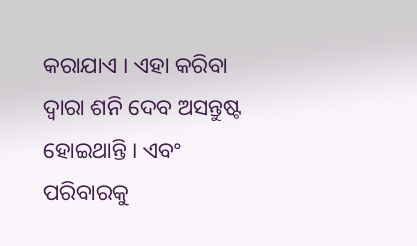କରାଯାଏ । ଏହା କରିବା ଦ୍ୱାରା ଶନି ଦେବ ଅସନ୍ତୁଷ୍ଟ ହୋଇଥାନ୍ତି । ଏବଂ ପରିବାରକୁ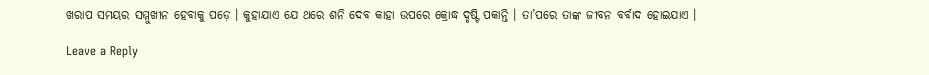ଖରାପ ସମୟର ସମ୍ମୁଖୀନ ହେବାକୁ ପଡ଼େ । କୁହାଯାଏ ଯେ ଥରେ ଶନି ଦେବ କାହା ଉପରେ କ୍ରୋଦ୍ଧ ଦୃଷ୍ଟି ପକାନ୍ତି । ତା’ପରେ ତାଙ୍କ ଜୀବନ ବର୍ବାଦ ହୋଇଯାଏ ।

Leave a Reply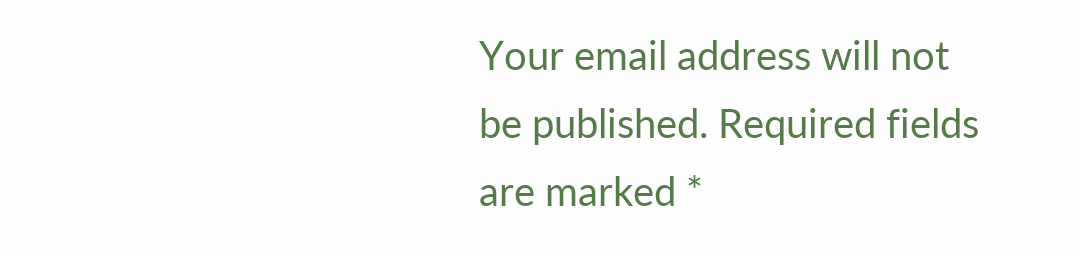Your email address will not be published. Required fields are marked *